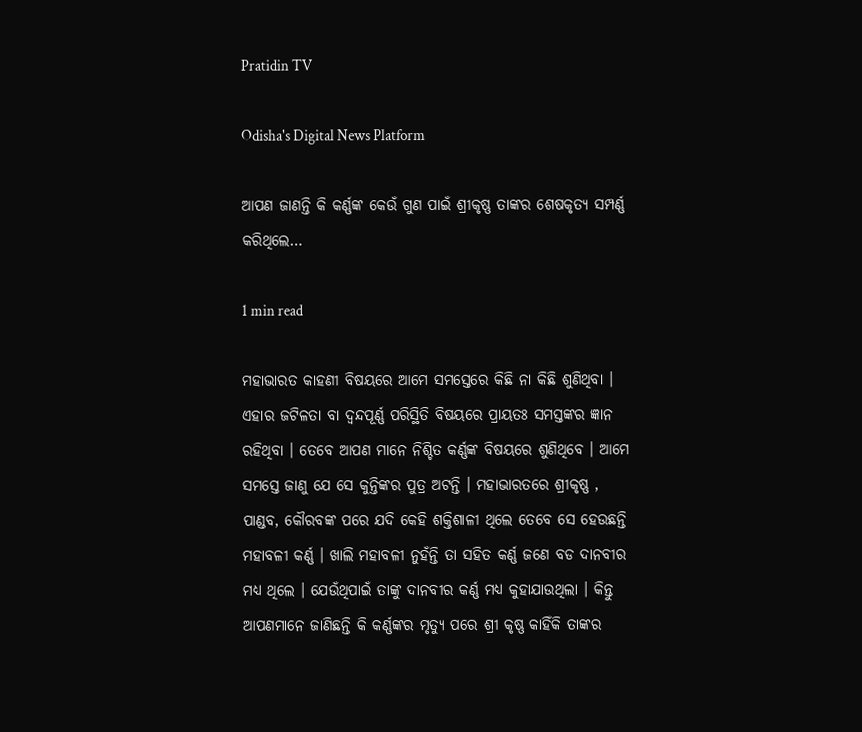Pratidin TV

Odisha's Digital News Platform

ଆପଣ ଜାଣନ୍ତି କି କର୍ଣ୍ଣଙ୍କ କେଉଁ ଗୁଣ ପାଇଁ ଶ୍ରୀକୃଷ୍ଣ ତାଙ୍କର ଶେଷକୃତ୍ୟ ସମ୍ପର୍ଣ୍ଣ କରିଥିଲେ…

1 min read

ମହାଭାରତ କାହଣୀ ବିଷୟରେ ଆମେ ସମସ୍ତେରେ କିଛି ନା କିଛି ଶୁଣିଥିବା । ଏହାର ଜଟିଳତା ବା ଦ୍ୱନ୍ଦପୂର୍ଣ୍ଣ ପରିସ୍ଥିତି ବିଷୟରେ ପ୍ରାୟତଃ ସମସ୍ତଙ୍କର ଜ୍ଞାନ ରହିଥିବା । ତେବେ ଆପଣ ମାନେ ନିଶ୍ଚିତ କର୍ଣ୍ଣଙ୍କ ବିଷୟରେ ଶୁଣିଥିବେ । ଆମେ ସମସ୍ତେ ଜାଣୁ ଯେ ସେ କୁନ୍ତିଙ୍କର ପୁତ୍ର ଅଟନ୍ତି । ମହାଭାରତରେ ଶ୍ରୀକୃଷ୍ଣ , ପାଣ୍ଡବ, କୌରବଙ୍କ ପରେ ଯଦି କେହି ଶକ୍ତିଶାଳୀ ଥିଲେ ତେବେ ସେ ହେଉଛନ୍ତି ମହାବଳୀ କର୍ଣ୍ଣ । ଖାଲି ମହାବଳୀ ନୁହଁନ୍ତି ତା ସହିତ କର୍ଣ୍ଣ ଜଣେ ବଡ ଦାନବୀର ମଧ୍ୟ ଥିଲେ । ଯେଉଁଥିପାଇଁ ତାଙ୍କୁ ଦାନବୀର କର୍ଣ୍ଣ ମଧ୍ୟ କୁହାଯାଉଥିଲା । କିନ୍ତୁ ଆପଣମାନେ ଜାଣିଛନ୍ତି କି କର୍ଣ୍ଣଙ୍କର ମୃତ୍ୟୁ ପରେ ଶ୍ରୀ କୃଷ୍ଣ କାହିଁକି ତାଙ୍କର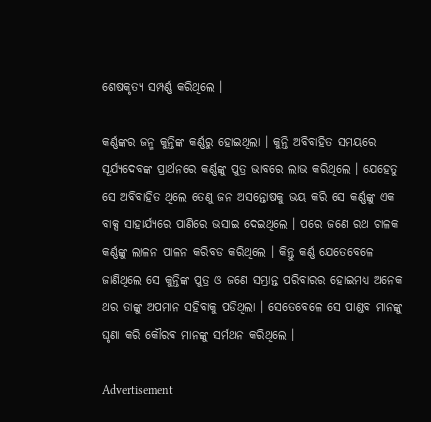ଶେଷକୃତ୍ୟ ସମ୍ପର୍ଣ୍ଣ କରିଥିଲେ ।

କର୍ଣ୍ଣଙ୍କର ଜନ୍ମ କୁନ୍ତିଙ୍କ କର୍ଣ୍ଣରୁ ହୋଇଥିଲା । କୁନ୍ତି ଅବିବାହିତ ସମୟରେ ସୂର୍ଯ୍ୟଦେବଙ୍କ ପ୍ରାର୍ଥନରେ କର୍ଣ୍ଣଙ୍କୁ ପୁତ୍ର ଭାବରେ ଲାଭ କରିଥିଲେ । ଯେହେତୁ ସେ ଅବିବାହିତ ଥିଲେ ତେଣୁ ଜନ ଅସନ୍ତୋଷକୁ ଭୟ କରି ସେ କର୍ଣ୍ଣଙ୍କୁ ଏକ ବାକ୍ସ ସାହାର୍ଯ୍ୟରେ ପାଣିରେ ଭସାଇ ଦେଇଥିଲେ । ପରେ ଜଣେ ରଥ ଚାଳକ କର୍ଣ୍ଣଙ୍କୁ ଲାଳନ ପାଳନ କରିବଡ କରିଥିଲେ । କିନ୍ତୁ କର୍ଣ୍ଣ ଯେତେବେଳେ ଜାଣିଥିଲେ ସେ କୁନ୍ତିଙ୍କ ପୁତ୍ର ଓ ଜଣେ ସମ୍ଭ୍ରାନ୍ତ ପରିବାରର ହୋଇମଧ୍ୟ ଅନେକ ଥର ତାଙ୍କୁ ଅପମାନ ସହିବାକୁ ପଡିଥିଲା । ସେତେବେଳେ ସେ ପାଣ୍ଡବ ମାନଙ୍କୁ ଘୃଣା କରି କୌରଵ ମାନଙ୍କୁ ସର୍ମଥନ କରିଥିଲେ ।

Advertisement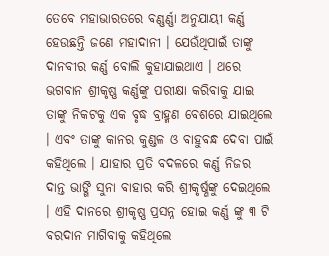ତେବେ ମହାଭାରତରେ ବଣ୍ଣର୍ଣ୍ଣା ଅନୁଯାୟୀ କର୍ଣ୍ଣ ହେଉଛନ୍ତି ଜଣେ ମହାଦାନୀ । ଯେଉଁଥିପାଇଁ ତାଙ୍କୁ ଦାନବୀର କର୍ଣ୍ଣ ବୋଲି କୁହାଯାଇଥାଏ । ଥରେ ଭଗବାନ ଶ୍ରୀକୃଷ୍ଣ କର୍ଣ୍ଣଙ୍କୁ ପରୀକ୍ଷା କରିବାକୁ ଯାଇ ତାଙ୍କୁ ନିକଟକୁ ଏକ ବୃଦ୍ଧ ବ୍ରାହ୍ମଣ ବେଶରେ ଯାଇଥିଲେ । ଏବଂ ତାଙ୍କୁ କାନର କୁଣ୍ଡଳ ଓ ବାହୁବନ୍ଧ ଦେବା ପାଇଁ କହିଥିଲେ । ଯାହାର ପ୍ରତି ବଦଳରେ କର୍ଣ୍ଣ ନିଜର ଦାନ୍ତ ଭାଙ୍ଗି ସୁନା ବାହାର କରି ଶ୍ରୀକୃର୍ଷ୍ଣଙ୍କୁ ଦେଇଥିଲେ । ଏହି ଦାନରେ ଶ୍ରୀକୃଷ୍ଣ ପ୍ରସନ୍ନ ହୋଇ କର୍ଣ୍ଣ ଙ୍କୁ ୩ ଟି ବରଦାନ ମାଗିବାକୁ କହିଥିଲେ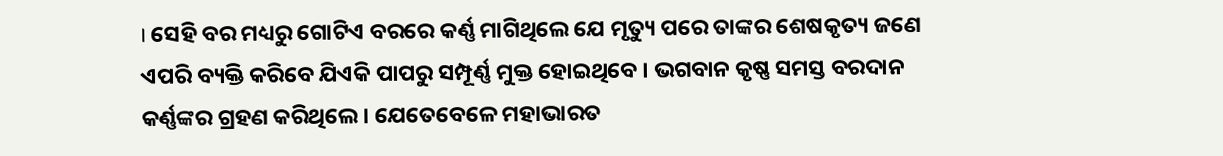। ସେହି ବର ମଧ୍ୟରୁ ଗୋଟିଏ ବରରେ କର୍ଣ୍ଣ ମାଗିଥିଲେ ଯେ ମୃତ୍ୟୁ ପରେ ତାଙ୍କର ଶେଷକୃତ୍ୟ ଜଣେ ଏପରି ବ୍ୟକ୍ତି କରିବେ ଯିଏକି ପାପରୁ ସମ୍ପୂର୍ଣ୍ଣ ମୁକ୍ତ ହୋଇଥିବେ । ଭଗବାନ କୃଷ୍ଣ ସମସ୍ତ ବରଦାନ କର୍ଣ୍ଣଙ୍କର ଗ୍ରହଣ କରିଥିଲେ । ଯେତେବେଳେ ମହାଭାରତ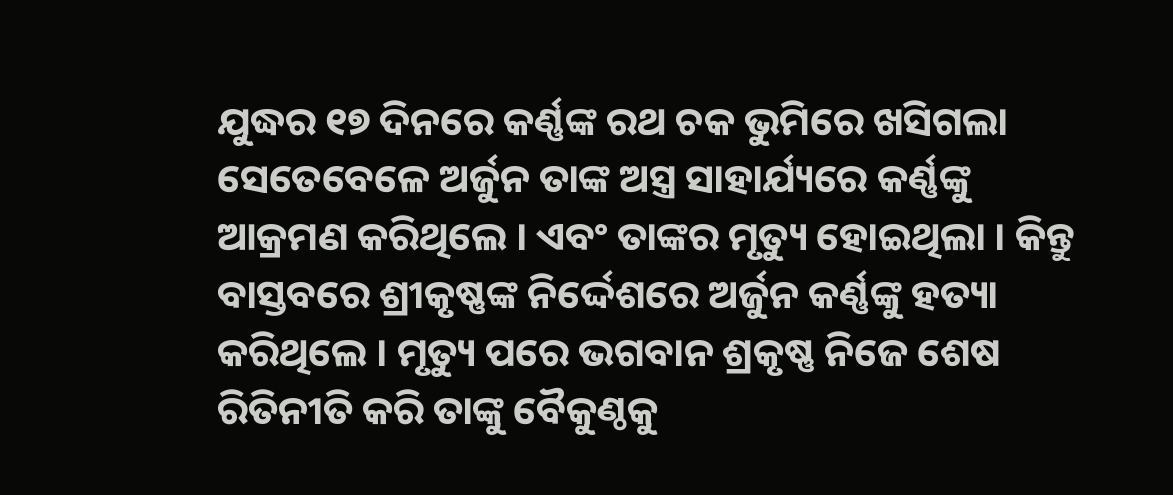ଯୁଦ୍ଧର ୧୭ ଦିନରେ କର୍ଣ୍ଣଙ୍କ ରଥ ଚକ ଭୁମିରେ ଖସିଗଲା ସେତେବେଳେ ଅର୍ଜୁନ ତାଙ୍କ ଅସ୍ତ୍ର ସାହାର୍ଯ୍ୟରେ କର୍ଣ୍ଣଙ୍କୁ ଆକ୍ରମଣ କରିଥିଲେ । ଏବଂ ତାଙ୍କର ମୃତ୍ୟୁ ହୋଇଥିଲା । କିନ୍ତୁ ବାସ୍ତବରେ ଶ୍ରୀକୃଷ୍ଣଙ୍କ ନିର୍ଦ୍ଦେଶରେ ଅର୍ଜୁନ କର୍ଣ୍ଣଙ୍କୁ ହତ୍ୟା କରିଥିଲେ । ମୃତ୍ୟୁ ପରେ ଭଗବାନ ଶ୍ରକୃଷ୍ଣ ନିଜେ ଶେଷ ରିତିନୀତି କରି ତାଙ୍କୁ ବୈକୁଣ୍ଠକୁ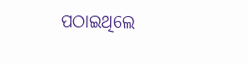ପଠାଇଥିଲେ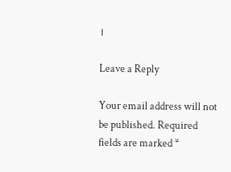।

Leave a Reply

Your email address will not be published. Required fields are marked *